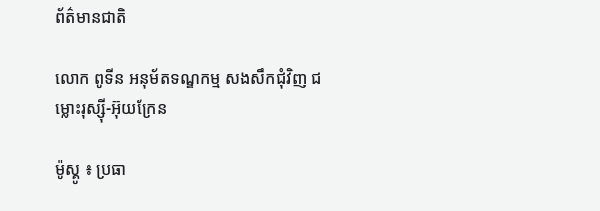ព័ត៌មានជាតិ

លោក ពូទីន អនុម័តទណ្ឌកម្ម សងសឹកជុំវិញ ជម្លោះរុស្ស៊ី-អ៊ុយក្រែន

ម៉ូស្គូ ៖ ប្រធា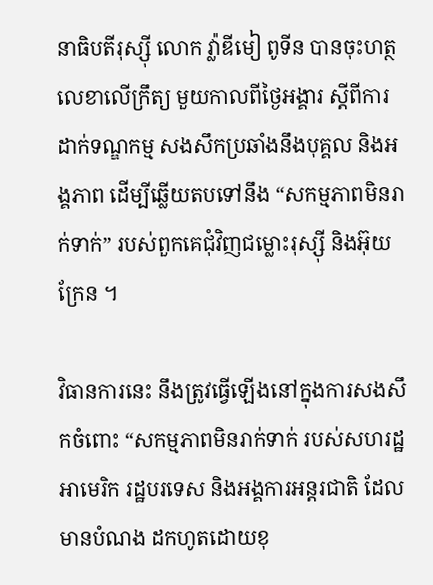នាធិបតីរុស្ស៊ី លោក វ្ល៉ាឌីមៀ ពូទីន បានចុះហត្ថលេខាលើក្រឹត្យ មួយកាលពីថ្ងៃអង្គារ ស្តីពីការដាក់ទណ្ឌកម្ម សងសឹកប្រឆាំងនឹងបុគ្គល និងអង្គភាព ដើម្បីឆ្លើយតបទៅនឹង “សកម្មភាពមិនរាក់ទាក់” របស់ពួកគេជុំវិញជម្លោះរុស្ស៊ី និងអ៊ុយក្រែន ។

វិធានការនេះ នឹងត្រូវធ្វើឡើងនៅក្នុងការសងសឹកចំពោះ “សកម្មភាពមិនរាក់ទាក់ របស់សហរដ្ឋអាមេរិក រដ្ឋបរទេស និងអង្គការអន្តរជាតិ ដែលមានបំណង ដកហូតដោយខុ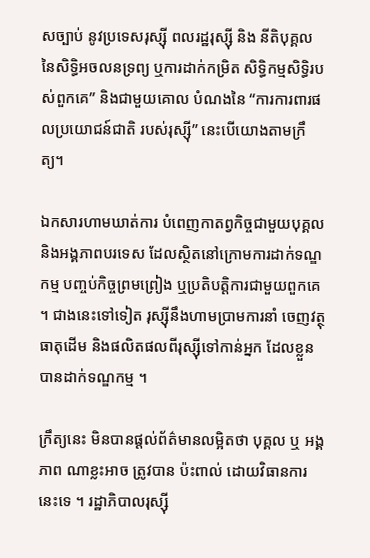សច្បាប់ នូវប្រទេសរុស្ស៊ី ពលរដ្ឋរុស្ស៊ី និង នីតិបុគ្គល នៃសិទ្ធិអចលនទ្រព្យ ឬការដាក់កម្រិត សិទ្ធិកម្មសិទ្ធិរបស់ពួកគេ” និងជាមួយគោល បំណងនៃ “ការការពារផលប្រយោជន៍ជាតិ របស់រុស្ស៊ី” នេះបើយោងតាមក្រឹត្យ។

ឯកសារហាមឃាត់ការ បំពេញកាតព្វកិច្ចជាមួយបុគ្គល និងអង្គភាពបរទេស ដែលស្ថិតនៅក្រោមការដាក់ទណ្ឌកម្ម បញ្ចប់កិច្ចព្រមព្រៀង ឬប្រតិបត្តិការជាមួយពួកគេ ។ ជាងនេះទៅទៀត រុស្ស៊ីនឹងហាមប្រាមការនាំ ចេញវត្ថុធាតុដើម និងផលិតផលពីរុស្ស៊ីទៅកាន់អ្នក ដែលខ្លួនបានដាក់ទណ្ឌកម្ម ។

ក្រឹត្យនេះ មិនបានផ្តល់ព័ត៌មានលម្អិតថា បុគ្គល ឬ អង្គភាព ណាខ្លះអាច ត្រូវបាន ប៉ះពាល់ ដោយវិធានការនេះទេ ។ រដ្ឋាភិបាលរុស្ស៊ី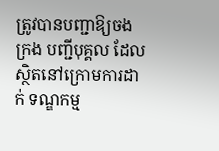ត្រូវបានបញ្ជាឱ្យចងក្រង បញ្ជីបុគ្គល ដែលស្ថិតនៅក្រោមការដាក់ ទណ្ឌកម្ម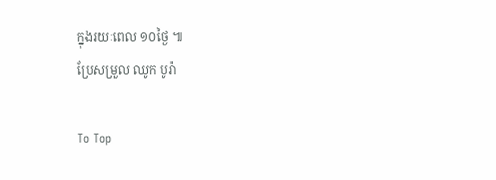ក្នុងរយៈពេល ១០ថ្ងៃ ៕
ប្រែសម្រួល ឈូក បូរ៉ា

To Top